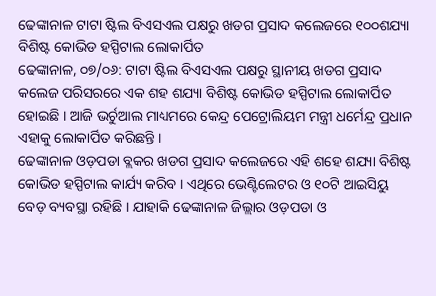ଢେଙ୍କାନାଳ ଟାଟା ଷ୍ଟିଲ ବିଏସଏଲ ପକ୍ଷରୁ ଖଡଗ ପ୍ରସାଦ କଲେଜରେ ୧୦୦ଶଯ୍ୟା ବିଶିଷ୍ଟ କୋଭିଡ ହସ୍ପିଟାଲ ଲୋକାର୍ପିତ
ଢେଙ୍କାନାଳ, ୦୭/୦୬: ଟାଟା ଷ୍ଟିଲ ବିଏସଏଲ ପକ୍ଷରୁ ସ୍ଥାନୀୟ ଖଡଗ ପ୍ରସାଦ କଲେଜ ପରିସରରେ ଏକ ଶହ ଶଯ୍ୟା ବିଶିଷ୍ଟ କୋଭିଡ ହସ୍ପିଟାଲ ଲୋକାର୍ପିତ ହୋଇଛି । ଆଜି ଭର୍ଚୁଆଲ ମାଧ୍ୟମରେ କେନ୍ଦ୍ର ପେଟ୍ରୋଲିୟମ ମନ୍ତ୍ରୀ ଧର୍ମେନ୍ଦ୍ର ପ୍ରଧାନ ଏହାକୁ ଲୋକାର୍ପିତ କରିଛନ୍ତି ।
ଢେଙ୍କାନାଳ ଓଡ଼ପଡା ବ୍ଲକର ଖଡଗ ପ୍ରସାଦ କଲେଜରେ ଏହି ଶହେ ଶଯ୍ୟା ବିଶିଷ୍ଟ କୋଭିଡ ହସ୍ପିଟାଲ କାର୍ଯ୍ୟ କରିବ । ଏଥିରେ ଭେଣ୍ଟିଲେଟର ଓ ୧୦ଟି ଆଇସିୟୁ ବେଡ଼ ବ୍ୟବସ୍ଥା ରହିଛି । ଯାହାକି ଢେଙ୍କାନାଳ ଜିଲ୍ଲାର ଓଡ଼ପଡା ଓ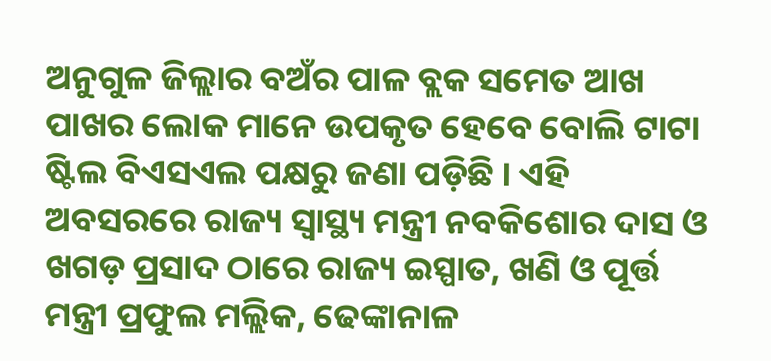ଅନୁଗୁଳ ଜିଲ୍ଲାର ବଅଁର ପାଳ ବ୍ଲକ ସମେତ ଆଖ ପାଖର ଲୋକ ମାନେ ଉପକୃତ ହେବେ ବୋଲି ଟାଟା ଷ୍ଟିଲ ବିଏସଏଲ ପକ୍ଷରୁ ଜଣା ପଡ଼ିଛି । ଏହି ଅବସରରେ ରାଜ୍ୟ ସ୍ୱାସ୍ଥ୍ୟ ମନ୍ତ୍ରୀ ନବକିଶୋର ଦାସ ଓ ଖଗଡ଼ ପ୍ରସାଦ ଠାରେ ରାଜ୍ୟ ଇସ୍ପାତ, ଖଣି ଓ ପୂର୍ତ୍ତ ମନ୍ତ୍ରୀ ପ୍ରଫୁଲ ମଲ୍ଲିକ, ଢେଙ୍କାନାଳ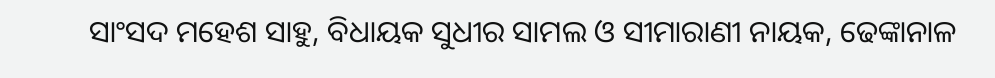ସାଂସଦ ମହେଶ ସାହୁ, ବିଧାୟକ ସୁଧୀର ସାମଲ ଓ ସୀମାରାଣୀ ନାୟକ, ଢେଙ୍କାନାଳ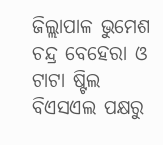ଜିଲ୍ଲାପାଳ ଭୁମେଶ ଚନ୍ଦ୍ର ବେହେରା ଓ ଟାଟା ଷ୍ଟିଲ ବିଏସଏଲ ପକ୍ଷରୁ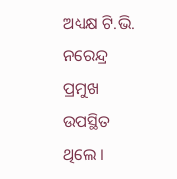ଅଧ୍ୟକ୍ଷ ଟି.ଭି. ନରେନ୍ଦ୍ର ପ୍ରମୁଖ ଉପସ୍ଥିତ ଥିଲେ ।